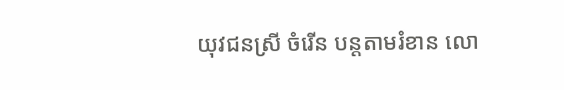យុវជនស្រី ចំរើន បន្តតាមរំខាន លោ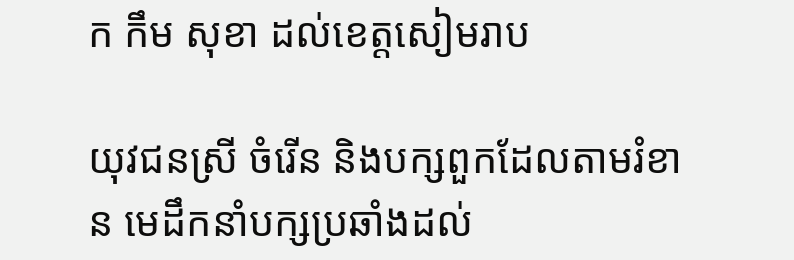ក កឹម សុខា ដល់ខេត្តសៀមរាប

យុវជនស្រី ចំរើន និងបក្សពួកដែលតាមរំខាន មេដឹកនាំបក្សប្រឆាំងដល់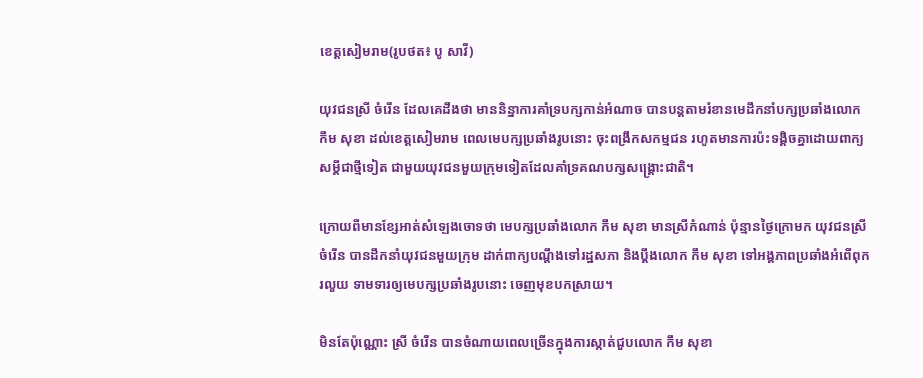ខេត្តសៀមរាម(រូបថត៖ បូ សាវី)

យុវជនស្រី ចំរើន ដែលគេដឹងថា មាននិន្នាការគាំទ្របក្សកាន់អំណាច បានបន្តតាមរំខានមេដឹកនាំបក្សប្រឆាំងលោក កឹម សុខា ដល់ខេត្តសៀមរាម ពេលមេបក្សប្រឆាំងរូបនោះ ចុះពង្រឹកសកម្មជន រហូតមានការប៉ះទង្គិចគ្នាដោយពាក្យសម្តីជាថ្មីទៀត ជាមួយយុវជនមួយក្រុមទៀតដែលគាំទ្រគណបក្សសង្គ្រោះជាតិ។

ក្រោយពីមានខ្សែអាត់សំឡេងចោទថា មេបក្សប្រឆាំងលោក កឹម សុខា មានស្រីកំណាន់ ប៉ុន្មានថ្ងៃក្រោមក យុវជនស្រីចំរើន បានដឹកនាំយុវជនមួយក្រុម ដាក់ពាក្យបណ្តឹងទៅរដ្ឋសភា និងប្តឹងលោក កឹម សុខា ទៅអង្គភាពប្រឆាំងអំពើពុករលួយ ទាមទារឲ្យមេបក្សប្រឆាំងរូបនោះ ចេញមុខបកស្រាយ។

មិនតែប៉ុណ្ណោះ ស្រី ចំរើន បានចំណាយពេលច្រើនក្នុងការស្កាត់ជួបលោក កឹម សុខា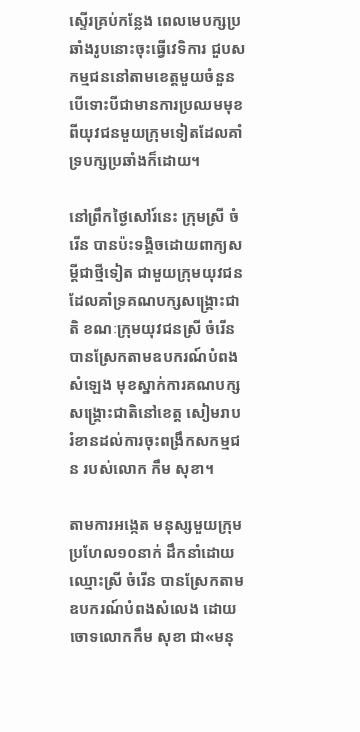ស្ទើរគ្រប់កន្លែង ពេលមេបក្សប្រឆាំងរូបនោះចុះធ្វើវេទិការ ជួបសកម្មជននៅតាមខេត្តមួយចំនួន បើទោះបីជាមានការប្រឈមមុខពីយុវជនមួយក្រុមទៀតដែលគាំទ្របក្សប្រឆាំងក៏ដោយ។

នៅព្រឹកថ្ងៃសៅរ៍នេះ ក្រុមស្រី ចំរើន បានប៉ះទង្គិចដោយពាក្យសម្តីជាថ្មីទៀត ជាមួយក្រុមយុវជនដែលគាំទ្រគណបក្សសង្គ្រោះជាតិ ខណៈក្រុមយុវជនស្រី ចំរើន បានស្រែកតាមឧបករណ៍បំពងសំឡេង មុខស្នាក់ការគណបក្សសង្គ្រោះជាតិនៅខេត្ត សៀមរាប រំខានដល់ការចុះពង្រឹកសកម្មជន របស់លោក កឹម សុខា។

តាមការអង្កេត មនុស្សមួយក្រុមប្រហែល១០នាក់ ដឹកនាំដោយឈ្មោះស្រី ចំរើន បានស្រែកតាមឧបករណ៍បំពងសំលេង ដោយចោទលោកកឹម សុខា ជា«មនុ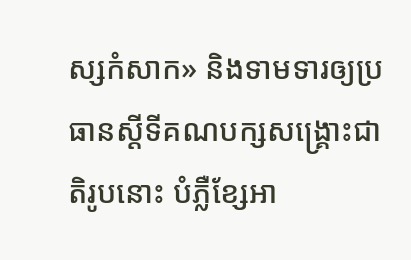ស្សកំសាក» និងទាមទារឲ្យប្រធានស្ដីទីគណបក្សសង្គ្រោះជាតិរូបនោះ បំភ្លឺខ្សែអា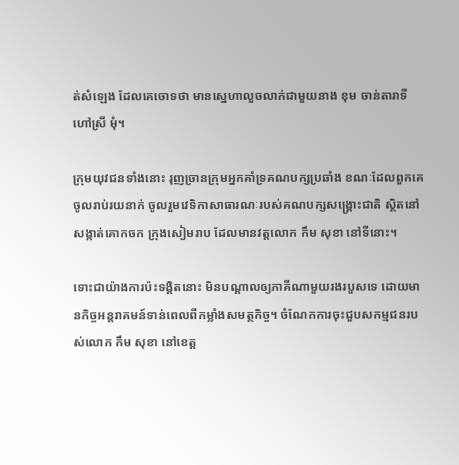ត់សំឡេង ដែលគេចោទថា មានស្នេហាលួចលាក់ជាមួយនាង ខុម ចាន់តារាទី ហៅស្រី មុំ។

ក្រុមយុវជនទាំងនោះ រុញច្រានក្រុមអ្នកគាំទ្រគណបក្សប្រឆាំង ខណៈដែលពួកគេចូលរាប់រយនាក់ ចូលរួមវេទិកាសាធារណៈរបស់គណបក្សសង្គ្រោះជាតិ ស្ថិតនៅសង្កាត់គោកចក ក្រុងសៀមរាប ដែលមានវត្តលោក កឹម សុខា នៅទីនោះ។

ទោះជាយ៉ាងការប៉ះទង្គិតនោះ មិនបណ្តាលឲ្យភាគីណាមួយរងរបួសទេ ដោយមានកិច្ចអន្តរាគមន៍ទាន់ពេលពីកម្លាំងសមត្ថកិច្ច។ ចំណែកការចុះជួបសកម្មជនរបស់លោក កឹម សុខា នៅខេត្ត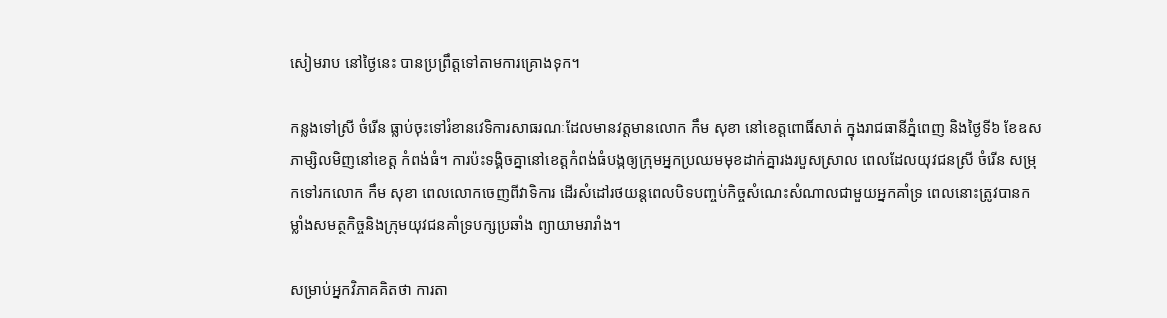សៀមរាប នៅថ្ងៃនេះ បានប្រព្រឹត្តទៅតាមការគ្រោងទុក។

កន្លងទៅស្រី ចំរើន ធ្លាប់ចុះទៅរំខានវេទិការសាធរណៈដែលមានវត្តមានលោក កឹម សុខា នៅខេត្តពោធិ៍សាត់ ក្នុងរាជធានីភ្នំពេញ និងថ្ងៃទី៦ ខែឧសភាម្សិលមិញនៅខេត្ត កំពង់ធំ។ ការប៉ះទង្គិចគ្នានៅខេត្តកំពង់ធំបង្កឲ្យក្រុមអ្នកប្រឈមមុខដាក់គ្នារងរបួសស្រាល ពេលដែលយុវជនស្រី ចំរើន សម្រុកទៅរកលោក កឹម សុខា ពេលលោកចេញពីវាទិការ ដើរសំដៅរថយន្តពេលបិទបញ្ចប់កិច្ចសំណេះសំណាលជាមួយអ្នកគាំទ្រ ពេលនោះត្រូវបានកម្លាំងសមត្ថកិច្ចនិងក្រុមយុវជនគាំទ្របក្សប្រឆាំង ព្យាយាមរារាំង។

សម្រាប់អ្នកវិភាគគិតថា ការតា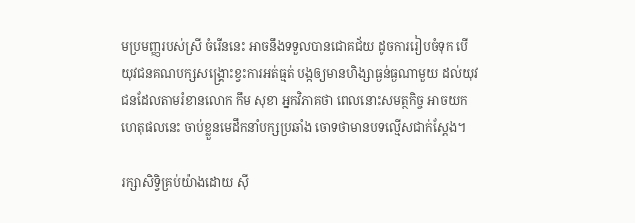មប្រមញ្ញរបស់ស្រី ចំរើននេះ អាចនឹងទទួលបានជោគជ័យ ដូចការរៀបចំទុក បើយុវជនគណបក្សសង្គ្រោះខ្វះការអត់ធ្មត់ បង្កឲ្យមានហិង្សាធ្ងន់ធ្ងណាមួយ ដល់យុវជនដែលតាមរំខានលោក កឹម សុខា អ្នកវិភាគថា ពេលនោះសមត្ថកិច្ច អាចយកហេតុផលនេះ ចាប់ខ្លួនមេដឹកនាំបក្សប្រឆាំង ចោទថាមានបទល្មើសជាក់ស្តែង។

រក្សាសិទ្វិគ្រប់យ៉ាងដោយ ស៊ី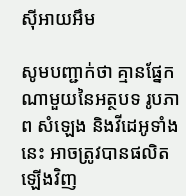ស៊ីអាយអឹម

សូមបញ្ជាក់ថា គ្មានផ្នែកណាមួយនៃអត្ថបទ រូបភាព សំឡេង និងវីដេអូទាំងនេះ អាចត្រូវបានផលិតឡើងវិញ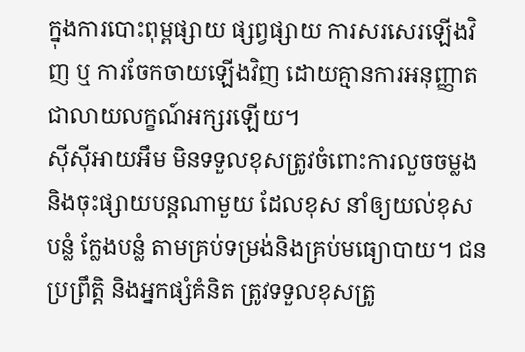ក្នុងការបោះពុម្ពផ្សាយ ផ្សព្វផ្សាយ ការសរសេរឡើងវិញ ឬ ការចែកចាយឡើងវិញ ដោយគ្មានការអនុញ្ញាតជាលាយលក្ខណ៍អក្សរឡើយ។
ស៊ីស៊ីអាយអឹម មិនទទួលខុសត្រូវចំពោះការលួចចម្លងនិងចុះផ្សាយបន្តណាមួយ ដែលខុស នាំឲ្យយល់ខុស បន្លំ ក្លែងបន្លំ តាមគ្រប់ទម្រង់និងគ្រប់មធ្យោបាយ។ ជនប្រព្រឹត្តិ និងអ្នកផ្សំគំនិត ត្រូវទទួលខុសត្រូ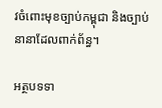វចំពោះមុខច្បាប់កម្ពុជា និងច្បាប់នានាដែលពាក់ព័ន្ធ។

អត្ថបទទា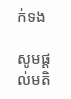ក់ទង

សូមផ្ដល់មតិ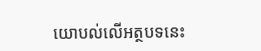យោបល់លើអត្ថបទនេះ